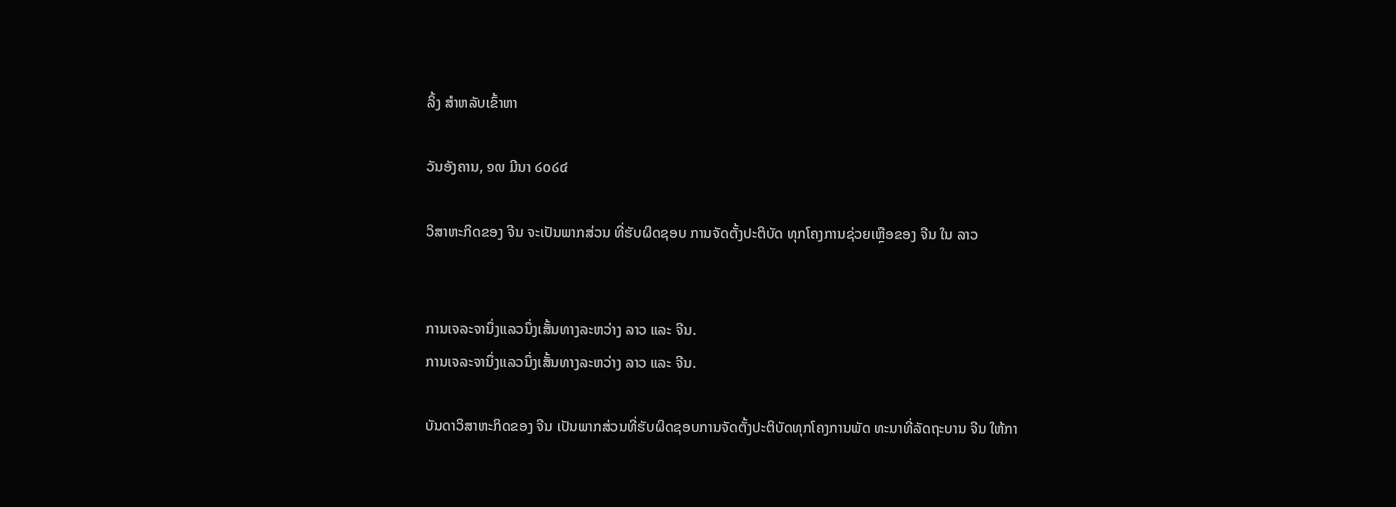ລິ້ງ ສຳຫລັບເຂົ້າຫາ

ວັນອັງຄານ, ໑໙ ມີນາ ໒໐໒໔

ວິສາຫະກິດຂອງ ຈີນ ຈະເປັນພາກສ່ວນ ທີ່ຮັບຜິດຊອບ ການຈັດຕັ້ງປະຕິບັດ ທຸກໂຄງການຊ່ວຍເຫຼືອຂອງ ຈີນ ໃນ ລາວ


ການເຈລະຈານຶ່ງແລວນຶ່ງເສັ້ນທາງລະຫວ່າງ ລາວ ແລະ ຈີນ.
ການເຈລະຈານຶ່ງແລວນຶ່ງເສັ້ນທາງລະຫວ່າງ ລາວ ແລະ ຈີນ.

ບັນດາວິສາຫະກິດຂອງ ຈີນ ເປັນພາກສ່ວນທີ່ຮັບຜິດຊອບການຈັດຕັ້ງປະຕິບັດທຸກໂຄງການພັດ ທະນາທີ່ລັດຖະບານ ຈີນ ໃຫ້ກາ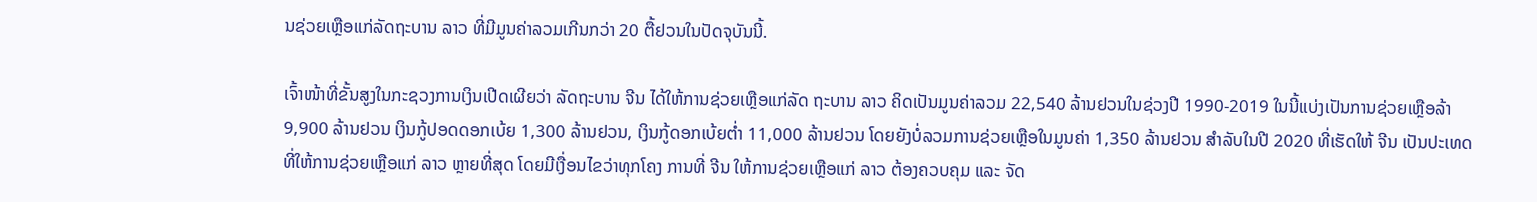ນຊ່ວຍເຫຼືອແກ່ລັດຖະບານ ລາວ ທີ່ມີມູນຄ່າລວມເກີນກວ່າ 20 ຕື້ຢວນໃນປັດຈຸບັນນີ້.

ເຈົ້າໜ້າທີ່ຂັ້ນສູງໃນກະຊວງການເງິນເປີດເຜີຍວ່າ ລັດຖະບານ ຈີນ ໄດ້ໃຫ້ການຊ່ວຍເຫຼືອແກ່ລັດ ຖະບານ ລາວ ຄິດເປັນມູນຄ່າລວມ 22,540 ລ້ານຢວນໃນຊ່ວງປີ 1990-2019 ໃນນີ້ແບ່ງເປັນການຊ່ວຍເຫຼືອລ້າ 9,900 ລ້ານຢວນ ເງິນກູ້ປອດດອກເບ້ຍ 1,300 ລ້ານຢວນ, ເງິນກູ້ດອກເບ້ຍຕໍ່າ 11,000 ລ້ານຢວນ ໂດຍຍັງບໍ່ລວມການຊ່ວຍເຫຼືອໃນມູນຄ່າ 1,350 ລ້ານຢວນ ສຳລັບໃນປີ 2020 ທີ່ເຮັດໃຫ້ ຈີນ ເປັນປະເທດທີ່ໃຫ້ການຊ່ວຍເຫຼືອແກ່ ລາວ ຫຼາຍທີ່ສຸດ ໂດຍມີເງື່ອນໄຂວ່າທຸກໂຄງ ການທີ່ ຈີນ ໃຫ້ການຊ່ວຍເຫຼືອແກ່ ລາວ ຕ້ອງຄວບຄຸມ ແລະ ຈັດ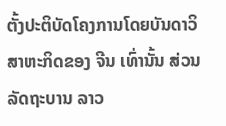ຕັ້ງປະຕິບັດໂຄງການໂດຍບັນດາວິສາຫະກິດຂອງ ຈີນ ເທົ່ານັ້ນ ສ່ວນລັດຖະບານ ລາວ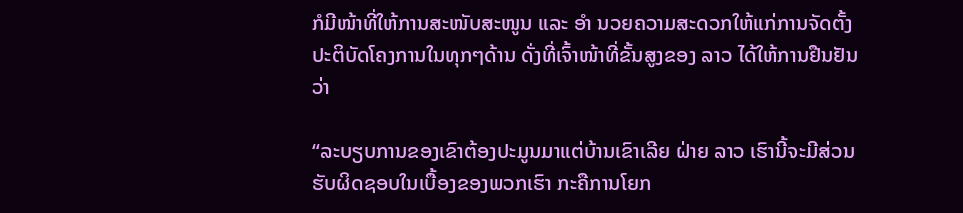ກໍມີໜ້າທີ່ໃຫ້ການສະໜັບສະໜູນ ແລະ ອຳ ນວຍຄວາມສະດວກໃຫ້ແກ່ການຈັດຕັ້ງປະຕິບັດໂຄງການໃນທຸກໆດ້ານ ດັ່ງທີ່ເຈົ້າໜ້າທີ່ຂັ້ນສູງຂອງ ລາວ ໄດ້ໃຫ້ການຢືນຢັນວ່າ

“ລະບຽບການຂອງເຂົາຕ້ອງປະມູນມາແຕ່ບ້ານເຂົາເລີຍ ຝ່າຍ ລາວ ເຮົານີ້ຈະມີສ່ວນຮັບຜິດຊອບໃນເບື້ອງຂອງພວກເຮົາ ກະຄືການໂຍກ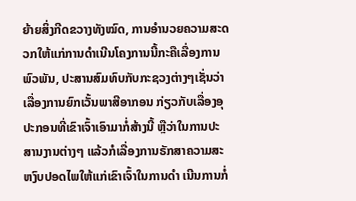ຍ້າຍສິ່ງກີດຂວາງທັງໝົດ, ການອຳນວຍຄວາມສະດວກໃຫ້ແກ່ການດຳເນີນໂຄງການນີ້ກະຄືເລື່ອງການພົວພັນ, ປະສານສົມທົບກັບກະຊວງຕ່າງໆເຊັ່ນວ່າ ເລື່ອງການຍົກເວັ້ນພາສີອາກອນ ກ່ຽວກັບເລື່ອງອຸປະກອນທີ່ເຂົາເຈົ້າເອົາມາກໍ່ສ້າງນີ້ ຫຼືວ່າໃນການປະສານງານຕ່າງໆ ແລ້ວກໍເລື່ອງການຣັກສາຄວາມສະຫງົບປອດໄພໃຫ້ແກ່ເຂົາເຈົ້າໃນການດຳ ເນີນການກໍ່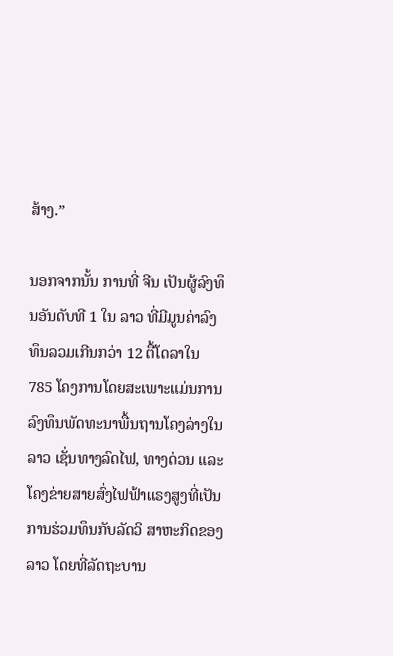ສ້າງ.”

ນອກຈາກນັ້ນ ການທີ່ ຈີນ ເປັນຜູ້ລົງທຶນອັນດັບທີ 1 ໃນ ລາວ ທີ່ມີມູນຄ່າລົງທຶນລວມເກີນກວ່າ 12 ຕື້ໂດລາໃນ 785 ໂຄງການໂດຍສະເພາະແມ່ນການລົງທຶນພັດທະນາພື້ນຖານໂຄງລ່າງໃນ ລາວ ເຊັ່ນທາງລົດໄຟ, ທາງດ່ວນ ແລະ ໂຄງຂ່າຍສາຍສົ່ງໄຟຟ້າແຣງສູງທີ່ເປັນການຮ່ວມທຶນກັບລັດວິ ສາຫະກິດຂອງ ລາວ ໂດຍທີ່ລັດຖະບານ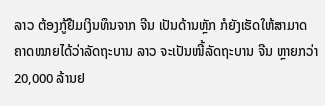ລາວ ຕ້ອງກູ້ຢືມເງິນທຶນຈາກ ຈີນ ເປັນດ້ານຫຼັກ ກໍຍັງເຮັດໃຫ້ສາມາດຄາດໝາຍໄດ້ວ່າລັດຖະບານ ລາວ ຈະເປັນໜີ້ລັດຖະບານ ຈີນ ຫຼາຍກວ່າ 20,000 ລ້ານຢ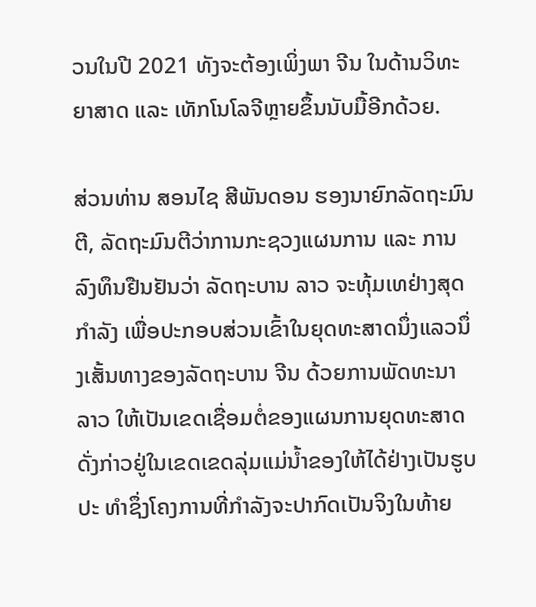ວນໃນປີ 2021 ທັງຈະຕ້ອງເພິ່ງພາ ຈີນ ໃນດ້ານວິທະຍາສາດ ແລະ ເທັກໂນໂລຈີຫຼາຍຂຶ້ນນັບມື້ອີກດ້ວຍ.

ສ່ວນທ່ານ ສອນໄຊ ສີພັນດອນ ຮອງນາຍົກລັດຖະມົນຕີ, ລັດຖະມົນຕີວ່າການກະຊວງແຜນການ ແລະ ການລົງທຶນຢືນຢັນວ່າ ລັດຖະບານ ລາວ ຈະທຸ້ມເທຢ່າງສຸດກຳລັງ ເພື່ອປະກອບສ່ວນເຂົ້າໃນຍຸດທະສາດນຶ່ງແລວນຶ່ງເສັ້ນທາງຂອງລັດຖະບານ ຈີນ ດ້ວຍການພັດທະນາ ລາວ ໃຫ້ເປັນເຂດເຊື່ອມຕໍ່ຂອງແຜນການຍຸດທະສາດດັ່ງກ່າວຢູ່ໃນເຂດເຂດລຸ່ມແມ່ນໍ້າຂອງໃຫ້ໄດ້ຢ່າງເປັນຮູບປະ ທຳຊຶ່ງໂຄງການທີ່ກຳລັງຈະປາກົດເປັນຈິງໃນທ້າຍ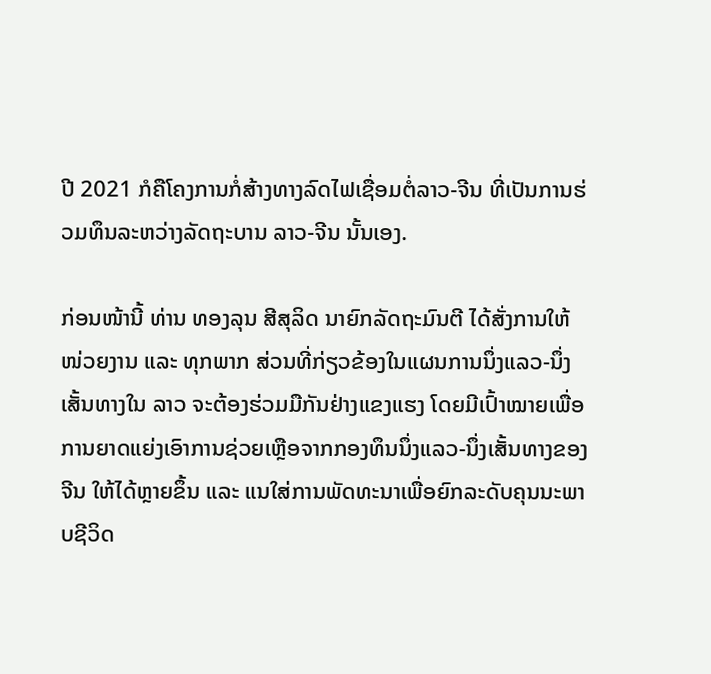ປີ 2021 ກໍຄືໂຄງການກໍ່ສ້າງທາງລົດໄຟເຊື່ອມຕໍ່ລາວ-ຈີນ ທີ່ເປັນການຮ່ວມທຶນລະຫວ່າງລັດຖະບານ ລາວ-ຈີນ ນັ້ນເອງ.

ກ່ອນໜ້ານີ້ ທ່ານ ທອງລຸນ ສີສຸລິດ ນາຍົກລັດຖະມົນຕີ ໄດ້ສັ່ງການໃຫ້ໜ່ວຍງານ ແລະ ທຸກພາກ ສ່ວນທີ່ກ່ຽວຂ້ອງໃນແຜນການນຶ່ງແລວ-ນຶ່ງເສັ້ນທາງໃນ ລາວ ຈະຕ້ອງຮ່ວມມືກັນຢ່າງແຂງແຮງ ໂດຍມີເປົ້າໝາຍເພື່ອການຍາດແຍ່ງເອົາການຊ່ວຍເຫຼືອຈາກກອງທຶນນຶ່ງແລວ-ນຶ່ງເສັ້ນທາງຂອງ ຈີນ ໃຫ້ໄດ້ຫຼາຍຂຶ້ນ ແລະ ແນໃສ່ການພັດທະນາເພື່ອຍົກລະດັບຄຸນນະພາບຊີວິດ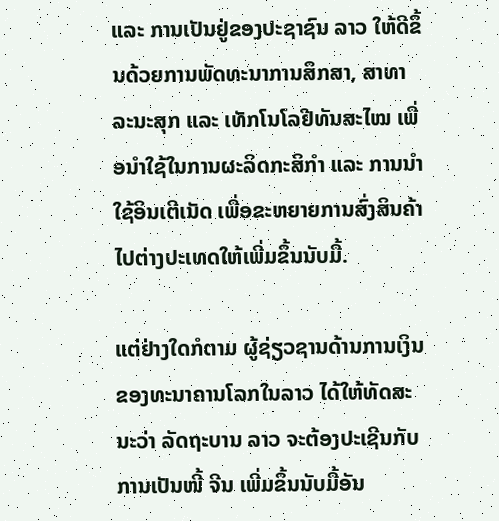ແລະ ການເປັນຢູ່ຂອງປະຊາຊົນ ລາວ ໃຫ້ດີຂຶ້ນດ້ວຍການພັດທະນາການສຶກສາ, ສາທາລະນະສຸກ ແລະ ເທັກໂນໂລຢີທັນສະໄໝ ເພື່ອນຳໃຊ້ໃນການຜະລິດກະສິກຳ ແລະ ການນຳໃຊ້ອິນເຕີເນັດ ເພື່ອຂະຫຍາຍການສົ່ງສິນຄ້າໄປຕ່າງປະເທດໃຫ້ເພີ່ມຂຶ້ນນັບມື້.

ແຕ່ຢ່າງໃດກໍຕາມ ຜູ້ຊ່ຽວຊານດ້ານການເງິນຂອງທະນາຄານໂລກໃນລາວ ໄດ້ໃຫ້ທັດສະນະວ່າ ລັດຖະບານ ລາວ ຈະຕ້ອງປະເຊີນກັບການເປັນໜີ້ ຈີນ ເພີ່ມຂຶ້ນນັບມື້ອັນ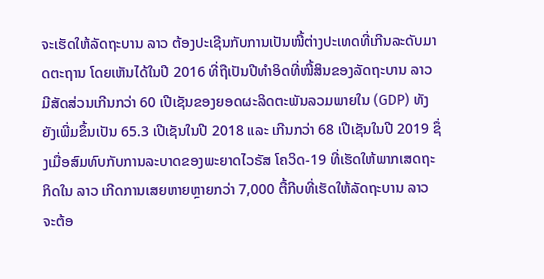ຈະເຮັດໃຫ້ລັດຖະບານ ລາວ ຕ້ອງປະເຊີນກັບການເປັນໜີ້ຕ່າງປະເທດທີ່ເກີນລະດັບມາດຕະຖານ ໂດຍເຫັນໄດ້ໃນປີ 2016 ທີ່ຖືເປັນປີທຳອິດທີ່ໜີ້ສິນຂອງລັດຖະບານ ລາວ ມີສັດສ່ວນເກີນກວ່າ 60 ເປີເຊັນຂອງຍອດຜະລິດຕະພັນລວມພາຍໃນ (GDP) ທັງຍັງເພີ່ມຂຶ້ນເປັນ 65.3 ເປີເຊັນໃນປີ 2018 ແລະ ເກີນກວ່າ 68 ເປີເຊັນໃນປີ 2019 ຊຶ່ງເມື່ອສົມທົບກັບການລະບາດຂອງພະຍາດໄວຣັສ ໂຄວິດ-19 ທີ່ເຮັດໃຫ້ພາກເສດຖະກິດໃນ ລາວ ເກີດການເສຍຫາຍຫຼາຍກວ່າ 7,000 ຕື້ກີບທີ່ເຮັດໃຫ້ລັດຖະບານ ລາວ ຈະຕ້ອ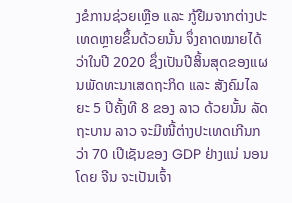ງຂໍການຊ່ວຍເຫຼືອ ແລະ ກູ້ຢືມຈາກຕ່າງປະເທດຫຼາຍຂຶ້ນດ້ວຍນັ້ນ ຈຶ່ງຄາດໝາຍໄດ້ວ່າໃນປີ 2020 ຊຶ່ງເປັນປີສິ້ນສຸດຂອງແຜນພັດທະນາເສດຖະກິດ ແລະ ສັງຄົມໄລຍະ 5 ປີຄັ້ງທີ 8 ຂອງ ລາວ ດ້ວຍນັ້ນ ລັດຖະບານ ລາວ ຈະມີໜີ້ຕ່າງປະເທດເກີນກວ່າ 70 ເປີເຊັນຂອງ GDP ຢ່າງແນ່ ນອນ ໂດຍ ຈີນ ຈະເປັນເຈົ້າ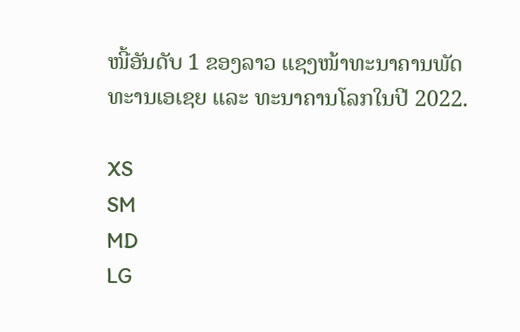ໜີ້ອັນດັບ 1 ຂອງລາວ ແຊງໜ້າທະນາຄານພັດທະານເອເຊຍ ແລະ ທະນາຄານໂລກໃນປີ 2022.

XS
SM
MD
LG